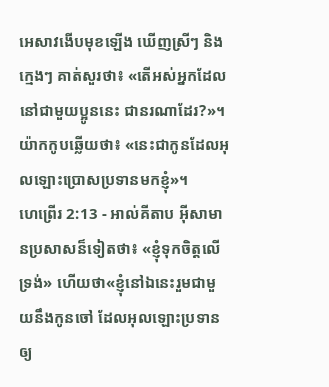អេសាវងើបមុខឡើង ឃើញស្រីៗ និងក្មេងៗ គាត់សួរថា៖ «តើអស់អ្នកដែលនៅជាមួយប្អូននេះ ជានរណាដែរ?»។ យ៉ាកកូបឆ្លើយថា៖ «នេះជាកូនដែលអុលឡោះប្រោសប្រទានមកខ្ញុំ»។
ហេព្រើរ 2:13 - អាល់គីតាប អ៊ីសាមានប្រសាសន៏ទៀតថា៖ «ខ្ញុំទុកចិត្ដលើទ្រង់» ហើយថា«ខ្ញុំនៅឯនេះរួមជាមួយនឹងកូនចៅ ដែលអុលឡោះប្រទានឲ្យ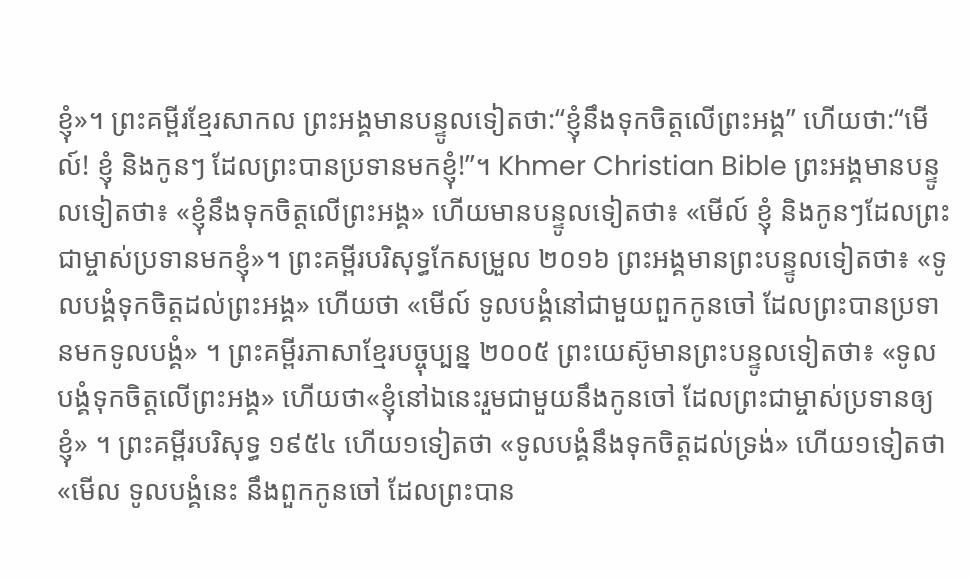ខ្ញុំ»។ ព្រះគម្ពីរខ្មែរសាកល ព្រះអង្គមានបន្ទូលទៀតថា:“ខ្ញុំនឹងទុកចិត្តលើព្រះអង្គ” ហើយថា:“មើល៍! ខ្ញុំ និងកូនៗ ដែលព្រះបានប្រទានមកខ្ញុំ!”។ Khmer Christian Bible ព្រះអង្គមានបន្ទូលទៀតថា៖ «ខ្ញុំនឹងទុកចិត្តលើព្រះអង្គ» ហើយមានបន្ទូលទៀតថា៖ «មើល៍ ខ្ញុំ និងកូនៗដែលព្រះជាម្ចាស់ប្រទានមកខ្ញុំ»។ ព្រះគម្ពីរបរិសុទ្ធកែសម្រួល ២០១៦ ព្រះអង្គមានព្រះបន្ទូលទៀតថា៖ «ទូលបង្គំទុកចិត្តដល់ព្រះអង្គ» ហើយថា «មើល៍ ទូលបង្គំនៅជាមួយពួកកូនចៅ ដែលព្រះបានប្រទានមកទូលបង្គំ» ។ ព្រះគម្ពីរភាសាខ្មែរបច្ចុប្បន្ន ២០០៥ ព្រះយេស៊ូមានព្រះបន្ទូលទៀតថា៖ «ទូលបង្គំទុកចិត្តលើព្រះអង្គ» ហើយថា«ខ្ញុំនៅឯនេះរួមជាមួយនឹងកូនចៅ ដែលព្រះជាម្ចាស់ប្រទានឲ្យខ្ញុំ» ។ ព្រះគម្ពីរបរិសុទ្ធ ១៩៥៤ ហើយ១ទៀតថា «ទូលបង្គំនឹងទុកចិត្តដល់ទ្រង់» ហើយ១ទៀតថា «មើល ទូលបង្គំនេះ នឹងពួកកូនចៅ ដែលព្រះបាន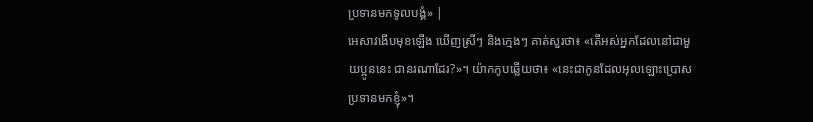ប្រទានមកទូលបង្គំ» |
អេសាវងើបមុខឡើង ឃើញស្រីៗ និងក្មេងៗ គាត់សួរថា៖ «តើអស់អ្នកដែលនៅជាមួយប្អូននេះ ជានរណាដែរ?»។ យ៉ាកកូបឆ្លើយថា៖ «នេះជាកូនដែលអុលឡោះប្រោសប្រទានមកខ្ញុំ»។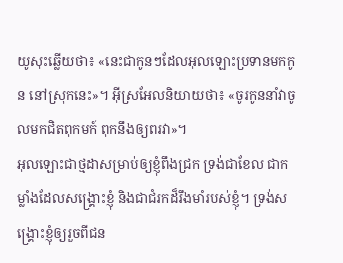យូសុះឆ្លើយថា៖ «នេះជាកូនៗដែលអុលឡោះប្រទានមកកូន នៅស្រុកនេះ»។ អ៊ីស្រអែលនិយាយថា៖ «ចូរកូននាំវាចូលមកជិតពុកមក៍ ពុកនឹងឲ្យពរវា»។
អុលឡោះជាថ្មដាសម្រាប់ឲ្យខ្ញុំពឹងជ្រក ទ្រង់ជាខែល ជាកម្លាំងដែលសង្គ្រោះខ្ញុំ និងជាជំរកដ៏រឹងមាំរបស់ខ្ញុំ។ ទ្រង់សង្គ្រោះខ្ញុំឲ្យរួចពីជន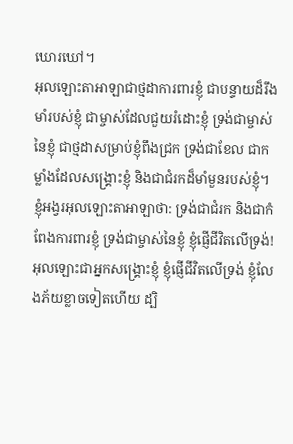ឃោរឃៅ។
អុលឡោះតាអាឡាជាថ្មដាការពារខ្ញុំ ជាបន្ទាយដ៏រឹងមាំរបស់ខ្ញុំ ជាម្ចាស់ដែលជួយរំដោះខ្ញុំ ទ្រង់ជាម្ចាស់នៃខ្ញុំ ជាថ្មដាសម្រាប់ខ្ញុំពឹងជ្រក ទ្រង់ជាខែល ជាកម្លាំងដែលសង្គ្រោះខ្ញុំ និងជាជំរកដ៏មាំមួនរបស់ខ្ញុំ។
ខ្ញុំអង្វរអុលឡោះតាអាឡាថា: ទ្រង់ជាជំរក និងជាកំពែងការពារខ្ញុំ ទ្រង់ជាម្ចាស់នៃខ្ញុំ ខ្ញុំផ្ញើជីវិតលើទ្រង់!
អុលឡោះជាអ្នកសង្គ្រោះខ្ញុំ ខ្ញុំផ្ញើជីវិតលើទ្រង់ ខ្ញុំលែងភ័យខ្លាចទៀតហើយ ដ្បិ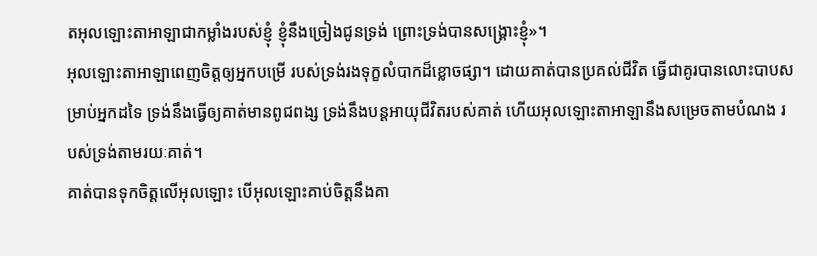តអុលឡោះតាអាឡាជាកម្លាំងរបស់ខ្ញុំ ខ្ញុំនឹងច្រៀងជូនទ្រង់ ព្រោះទ្រង់បានសង្គ្រោះខ្ញុំ»។
អុលឡោះតាអាឡាពេញចិត្តឲ្យអ្នកបម្រើ របស់ទ្រង់រងទុក្ខលំបាកដ៏ខ្លោចផ្សា។ ដោយគាត់បានប្រគល់ជីវិត ធ្វើជាគូរបានលោះបាបសម្រាប់អ្នកដទៃ ទ្រង់នឹងធ្វើឲ្យគាត់មានពូជពង្ស ទ្រង់នឹងបន្តអាយុជីវិតរបស់គាត់ ហើយអុលឡោះតាអាឡានឹងសម្រេចតាមបំណង របស់ទ្រង់តាមរយៈគាត់។
គាត់បានទុកចិត្ដលើអុលឡោះ បើអុលឡោះគាប់ចិត្តនឹងគា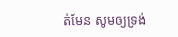ត់មែន សូមឲ្យទ្រង់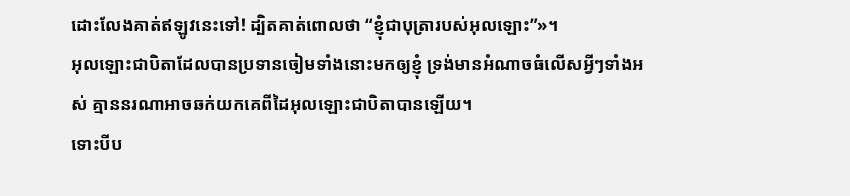ដោះលែងគាត់ឥឡូវនេះទៅ! ដ្បិតគាត់ពោលថា “ខ្ញុំជាបុត្រារបស់អុលឡោះ”»។
អុលឡោះជាបិតាដែលបានប្រទានចៀមទាំងនោះមកឲ្យខ្ញុំ ទ្រង់មានអំណាចធំលើសអ្វីៗទាំងអស់ គ្មាននរណាអាចឆក់យកគេពីដៃអុលឡោះជាបិតាបានឡើយ។
ទោះបីប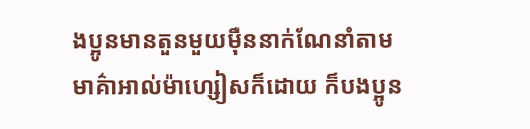ងប្អូនមានតួនមួយម៉ឺននាក់ណែនាំតាមមាគ៌ាអាល់ម៉ាហ្សៀសក៏ដោយ ក៏បងប្អូន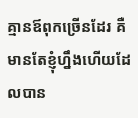គ្មានឪពុកច្រើនដែរ គឺមានតែខ្ញុំហ្នឹងហើយដែលបាន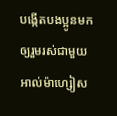បង្កើតបងប្អូនមកឲ្យរួមរស់ជាមួយអាល់ម៉ាហ្សៀស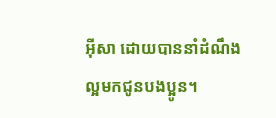អ៊ីសា ដោយបាននាំដំណឹងល្អមកជូនបងប្អូន។